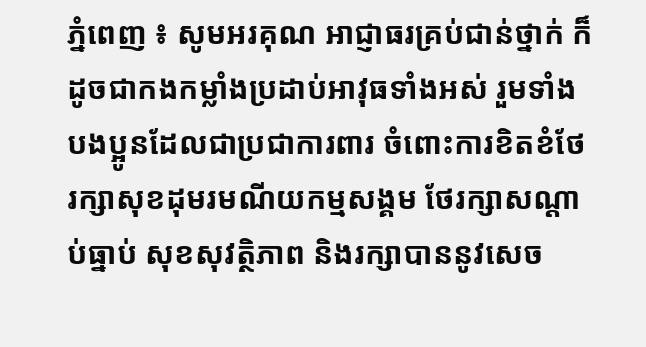ភ្នំពេញ ៖ សូមអរគុណ អាជ្ញាធរគ្រប់ជាន់ថ្នាក់ ក៏ដូចជាកងកម្លាំងប្រដាប់អាវុធទាំងអស់ រួមទាំងបងប្អូនដែលជាប្រជាការពារ ចំពោះការខិតខំថែរក្សាសុខដុមរមណីយកម្មសង្គម ថែរក្សាសណ្តាប់ធ្នាប់ សុខសុវត្ថិភាព និងរក្សាបាននូវសេច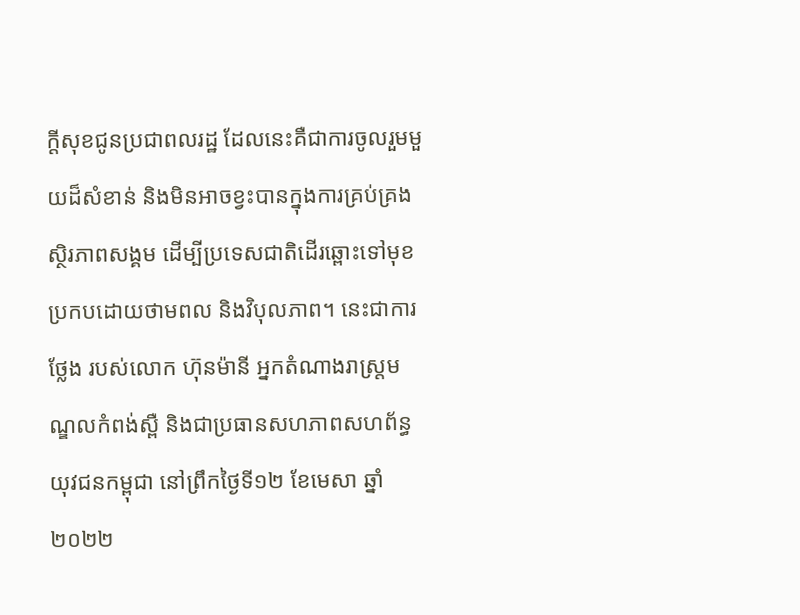ក្តីសុខជូនប្រជាពលរដ្ឋ ដែលនេះគឺជាការចូលរួមមួយដ៏សំខាន់ និងមិនអាចខ្វះបានក្នុងការគ្រប់គ្រងស្ថិរភាពសង្គម ដើម្បីប្រទេសជាតិដើរឆ្ពោះទៅមុខប្រកបដោយថាមពល និងវិបុលភាព។ នេះជាការថ្លែង របស់លោក ហ៊ុនម៉ានី អ្នកតំណាងរាស្ត្រមណ្ឌលកំពង់ស្ពឺ និងជាប្រធានសហភាពសហព័ន្ធយុវជនកម្ពុជា នៅព្រឹកថ្ងៃទី១២ ខែមេសា ឆ្នាំ២០២២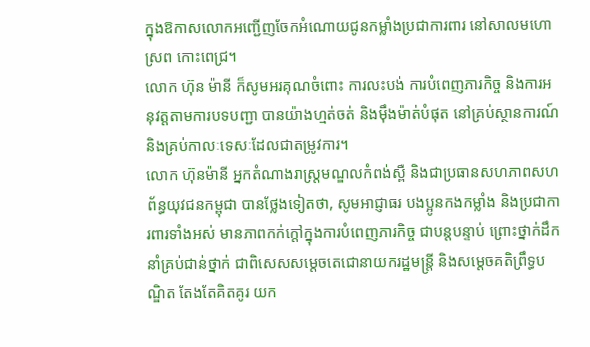ក្នុងឱកាសលោកអញ្ជើញចែកអំណោយជូនកម្លាំងប្រជាការពារ នៅសាលមហោស្រព កោះពេជ្រ។
លោក ហ៊ុន ម៉ានី ក៏សូមអរគុណចំពោះ ការលះបង់ ការបំពេញភារកិច្ច និងការអនុវត្តតាមការបទបញ្ជា បានយ៉ាងហ្មត់ចត់ និងម៉ឹងម៉ាត់បំផុត នៅគ្រប់ស្ថានការណ៍ និងគ្រប់កាលៈទេសៈដែលជាតម្រូវការ។
លោក ហ៊ុនម៉ានី អ្នកតំណាងរាស្ត្រមណ្ឌលកំពង់ស្ពឺ និងជាប្រធានសហភាពសហព័ន្ធយុវជនកម្ពុជា បានថ្លែងទៀតថា, សូមអាជ្ញាធរ បងប្អូនកងកម្លាំង និងប្រជាការពារទាំងអស់ មានភាពកក់ក្តៅក្នុងការបំពេញភារកិច្ច ជាបន្តបន្ទាប់ ព្រោះថ្នាក់ដឹកនាំគ្រប់ជាន់ថ្នាក់ ជាពិសេសសម្តេចតេជោនាយករដ្ឋមន្ត្រី និងសម្តេចគតិព្រឹទ្ធបណ្ឌិត តែងតែគិតគូរ យក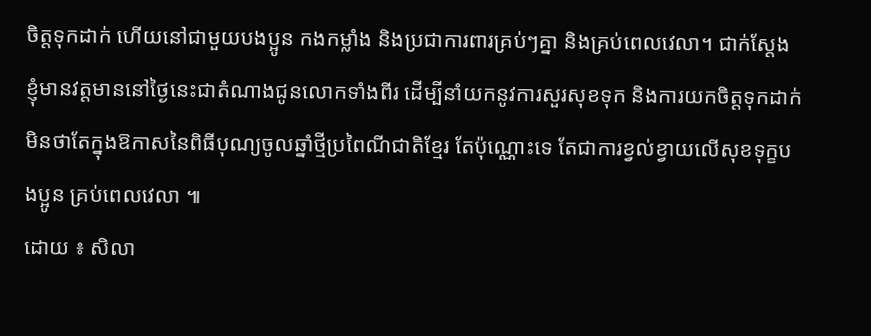ចិត្តទុកដាក់ ហើយនៅជាមួយបងប្អូន កងកម្លាំង និងប្រជាការពារគ្រប់ៗគ្នា និងគ្រប់ពេលវេលា។ ជាក់ស្តែង ខ្ញុំមានវត្តមាននៅថ្ងៃនេះជាតំណាងជូនលោកទាំងពីរ ដើម្បីនាំយកនូវការសួរសុខទុក និងការយកចិត្តទុកដាក់មិនថាតែក្នុងឱកាសនៃពិធីបុណ្យចូលឆ្នាំថ្មីប្រពៃណីជាតិខ្មែរ តែប៉ុណ្ណោះទេ តែជាការខ្វល់ខ្វាយលើសុខទុក្ខបងប្អូន គ្រប់ពេលវេលា ៕
ដោយ ៖ សិលា